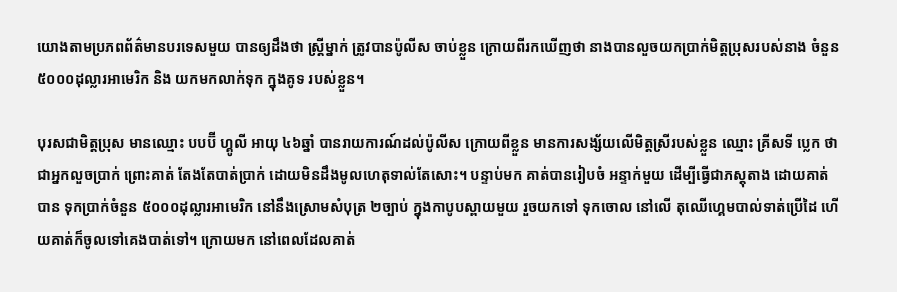យោងតាមប្រភពព័ត៌មានបរទេសមួយ បានឲ្យដឹងថា ស្រ្តីម្នាក់ ត្រូវបានប៉ូលីស ចាប់ខ្លួន ក្រោយពីរកឃើញថា នាងបានលួចយកប្រាក់មិត្តប្រុសរបស់នាង ចំនួន ៥០០០ដុល្លារអាមេរិក និង យកមកលាក់ទុក ក្នុងគូទ របស់ខ្លួន។

បុរសជាមិត្តប្រុស មានឈ្មោះ បបប៊ី ហ្គូលី អាយុ ៤៦ឆ្នាំ បានរាយការណ៍ដល់ប៉ូលីស ក្រោយពីខ្លួន មានការសង្ស័យលើមិត្តស្រីរបស់ខ្លួន ឈ្មោះ គ្រីសទី ប្លេក ថាជាអ្នកលួចប្រាក់ ព្រោះគាត់ តែងតែបាត់ប្រាក់ ដោយមិនដឹងមូលហេតុទាល់តែសោះ។ បន្ទាប់មក គាត់បានរៀបចំ អន្ទាក់មួយ ដើម្បីធ្វើជាភស្តុតាង ដោយគាត់បាន ទុកប្រាក់ចំនួន ៥០០០ដុល្លារអាមេរិក នៅនឹងស្រោមសំបុត្រ ២ច្បាប់ ក្នុងកាបូបស្ពាយមួយ រួចយកទៅ ទុកចោល នៅលើ តុឈើហ្គេមបាល់ទាត់ប្រើដៃ ហើយគាត់ក៏ចូលទៅគេងបាត់ទៅ។ ក្រោយមក នៅពេលដែលគាត់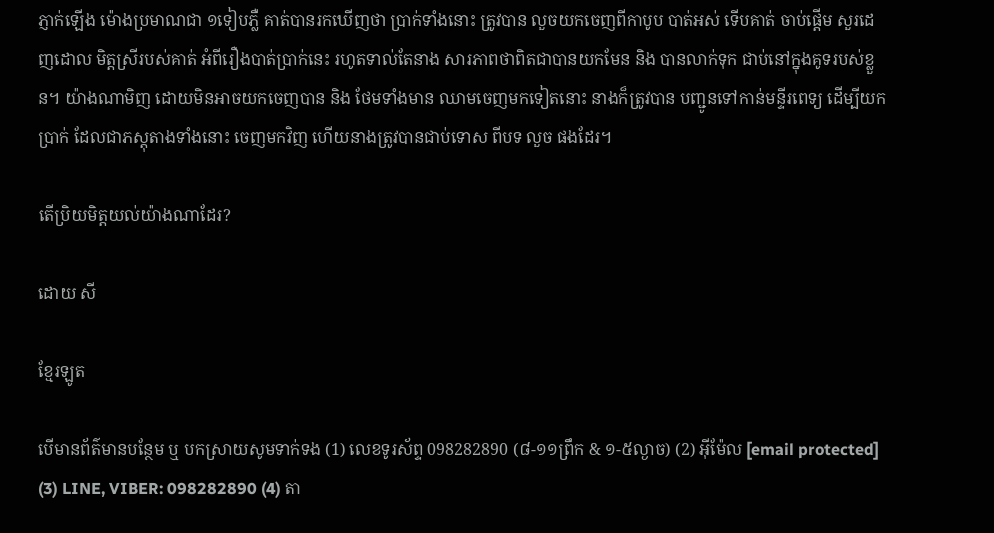ភ្ញាក់ឡើង ម៉ោងប្រមាណជា ១ទៀបភ្លឺ គាត់បានរកឃើញថា ប្រាក់ទាំងនោះ ត្រូវបាន លួចយកចេញពីកាបូប បាត់អស់ ទើបគាត់ ចាប់ផ្តើម សួរដេញដោល មិត្តស្រីរបស់គាត់ អំពីរឿងបាត់ប្រាក់នេះ រហូតទាល់តែនាង សារភាពថាពិតជាបានយកមែន និង បានលាក់ទុក ជាប់នៅក្នុងគូទរបស់ខ្លួន។ យ៉ាងណាមិញ ដោយមិនអាចយកចេញបាន និង ថែមទាំងមាន ឈាមចេញមកទៀតនោះ នាងក៏ត្រូវបាន បញ្ជូនទៅកាន់មន្ទីរពេទ្យ ដើម្បីយកប្រាក់ ដែលជាភស្តុតាងទាំងនោះ ចេញមកវិញ ហើយនាងត្រូវបានជាប់ទោស ពីបទ លួច ផងដែរ។

តើប្រិយមិត្តយល់យ៉ាងណាដែរ?

ដោយ សី

ខ្មែរឡូត

បើមានព័ត៌មានបន្ថែម ឬ បកស្រាយសូមទាក់ទង (1) លេខទូរស័ព្ទ 098282890 (៨-១១ព្រឹក & ១-៥ល្ងាច) (2) អ៊ីម៉ែល [email protected] (3) LINE, VIBER: 098282890 (4) តា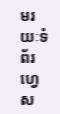មរយៈទំព័រហ្វេស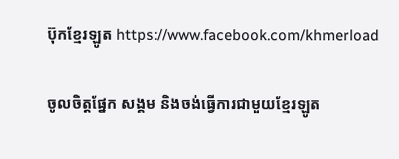ប៊ុកខ្មែរឡូត https://www.facebook.com/khmerload

ចូលចិត្តផ្នែក សង្គម និងចង់ធ្វើការជាមួយខ្មែរឡូត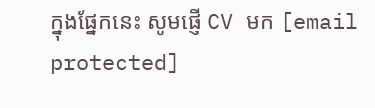ក្នុងផ្នែកនេះ សូមផ្ញើ CV មក [email protected]